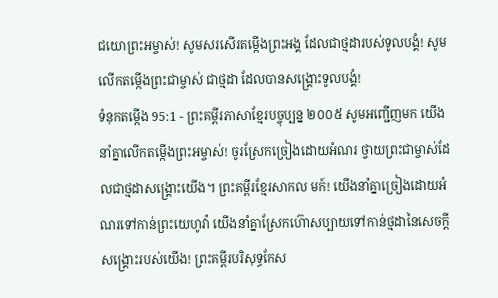ជយោព្រះអម្ចាស់! សូមសរសើរតម្កើងព្រះអង្គ ដែលជាថ្មដារបស់ទូលបង្គំ! សូមលើកតម្កើងព្រះជាម្ចាស់ ជាថ្មដា ដែលបានសង្គ្រោះទូលបង្គំ!
ទំនុកតម្កើង 95:1 - ព្រះគម្ពីរភាសាខ្មែរបច្ចុប្បន្ន ២០០៥ សូមអញ្ជើញមក យើងនាំគ្នាលើកតម្កើងព្រះអម្ចាស់! ចូរស្រែកច្រៀងដោយអំណរ ថ្វាយព្រះជាម្ចាស់ដែលជាថ្មដាសង្គ្រោះយើង។ ព្រះគម្ពីរខ្មែរសាកល មក៍! យើងនាំគ្នាច្រៀងដោយអំណរទៅកាន់ព្រះយេហូវ៉ា យើងនាំគ្នាស្រែកហ៊ោសប្បាយទៅកាន់ថ្មដានៃសេចក្ដីសង្គ្រោះរបស់យើង! ព្រះគម្ពីរបរិសុទ្ធកែស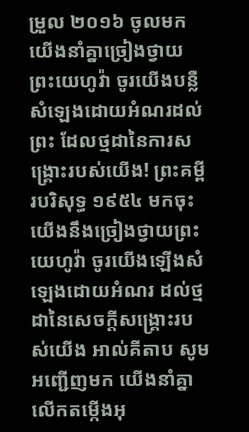ម្រួល ២០១៦ ចូលមក យើងនាំគ្នាច្រៀងថ្វាយព្រះយេហូវ៉ា ចូរយើងបន្លឺសំឡេងដោយអំណរដល់ព្រះ ដែលថ្មដានៃការសង្គ្រោះរបស់យើង! ព្រះគម្ពីរបរិសុទ្ធ ១៩៥៤ មកចុះ យើងនឹងច្រៀងថ្វាយព្រះយេហូវ៉ា ចូរយើងឡើងសំឡេងដោយអំណរ ដល់ថ្មដានៃសេចក្ដីសង្គ្រោះរបស់យើង អាល់គីតាប សូមអញ្ជើញមក យើងនាំគ្នាលើកតម្កើងអុ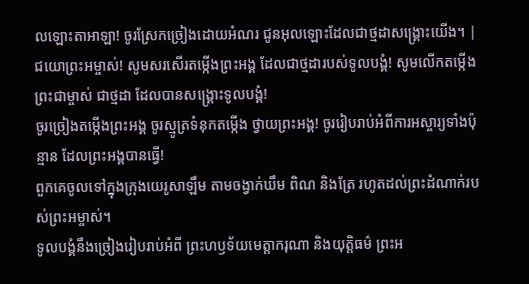លឡោះតាអាឡា! ចូរស្រែកច្រៀងដោយអំណរ ជូនអុលឡោះដែលជាថ្មដាសង្គ្រោះយើង។ |
ជយោព្រះអម្ចាស់! សូមសរសើរតម្កើងព្រះអង្គ ដែលជាថ្មដារបស់ទូលបង្គំ! សូមលើកតម្កើងព្រះជាម្ចាស់ ជាថ្មដា ដែលបានសង្គ្រោះទូលបង្គំ!
ចូរច្រៀងតម្កើងព្រះអង្គ ចូរស្មូត្រទំនុកតម្កើង ថ្វាយព្រះអង្គ! ចូររៀបរាប់អំពីការអស្ចារ្យទាំងប៉ុន្មាន ដែលព្រះអង្គបានធ្វើ!
ពួកគេចូលទៅក្នុងក្រុងយេរូសាឡឹម តាមចង្វាក់ឃឹម ពិណ និងត្រែ រហូតដល់ព្រះដំណាក់របស់ព្រះអម្ចាស់។
ទូលបង្គំនឹងច្រៀងរៀបរាប់អំពី ព្រះហឫទ័យមេត្តាករុណា និងយុត្តិធម៌ ព្រះអ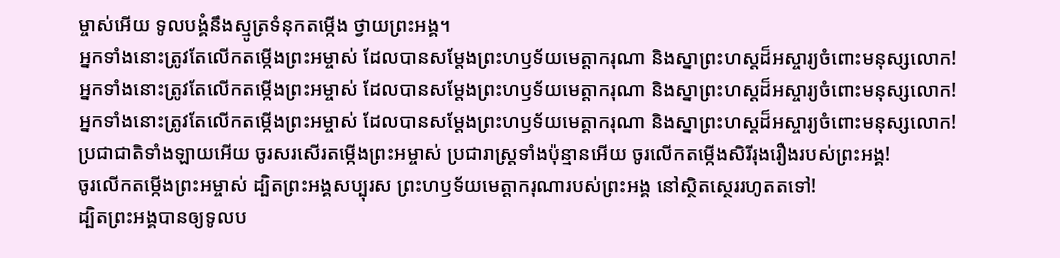ម្ចាស់អើយ ទូលបង្គំនឹងស្មូត្រទំនុកតម្កើង ថ្វាយព្រះអង្គ។
អ្នកទាំងនោះត្រូវតែលើកតម្កើងព្រះអម្ចាស់ ដែលបានសម្តែងព្រះហឫទ័យមេត្តាករុណា និងស្នាព្រះហស្ដដ៏អស្ចារ្យចំពោះមនុស្សលោក!
អ្នកទាំងនោះត្រូវតែលើកតម្កើងព្រះអម្ចាស់ ដែលបានសម្តែងព្រះហឫទ័យមេត្តាករុណា និងស្នាព្រះហស្ដដ៏អស្ចារ្យចំពោះមនុស្សលោក!
អ្នកទាំងនោះត្រូវតែលើកតម្កើងព្រះអម្ចាស់ ដែលបានសម្តែងព្រះហឫទ័យមេត្តាករុណា និងស្នាព្រះហស្ដដ៏អស្ចារ្យចំពោះមនុស្សលោក!
ប្រជាជាតិទាំងឡាយអើយ ចូរសរសើរតម្កើងព្រះអម្ចាស់ ប្រជារាស្ត្រទាំងប៉ុន្មានអើយ ចូរលើកតម្កើងសិរីរុងរឿងរបស់ព្រះអង្គ!
ចូរលើកតម្កើងព្រះអម្ចាស់ ដ្បិតព្រះអង្គសប្បុរស ព្រះហឫទ័យមេត្តាករុណារបស់ព្រះអង្គ នៅស្ថិតស្ថេររហូតតទៅ!
ដ្បិតព្រះអង្គបានឲ្យទូលប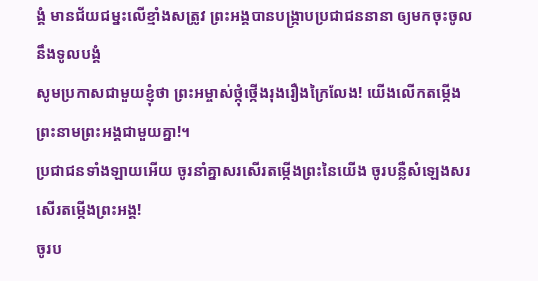ង្គំ មានជ័យជម្នះលើខ្មាំងសត្រូវ ព្រះអង្គបានបង្ក្រាបប្រជាជននានា ឲ្យមកចុះចូលនឹងទូលបង្គំ
សូមប្រកាសជាមួយខ្ញុំថា ព្រះអម្ចាស់ថ្កុំថ្កើងរុងរឿងក្រៃលែង! យើងលើកតម្កើងព្រះនាមព្រះអង្គជាមួយគ្នា!។
ប្រជាជនទាំងឡាយអើយ ចូរនាំគ្នាសរសើរតម្កើងព្រះនៃយើង ចូរបន្លឺសំឡេងសរសើរតម្កើងព្រះអង្គ!
ចូរប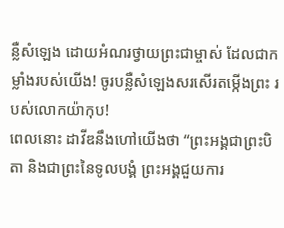ន្លឺសំឡេង ដោយអំណរថ្វាយព្រះជាម្ចាស់ ដែលជាកម្លាំងរបស់យើង! ចូរបន្លឺសំឡេងសរសើរតម្កើងព្រះ របស់លោកយ៉ាកុប!
ពេលនោះ ដាវីឌនឹងហៅយើងថា “ព្រះអង្គជាព្រះបិតា និងជាព្រះនៃទូលបង្គំ ព្រះអង្គជួយការ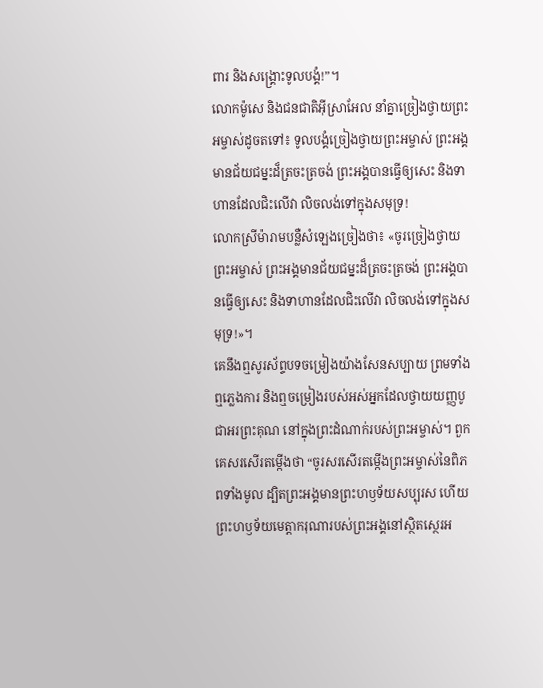ពារ និងសង្គ្រោះទូលបង្គំ!”។
លោកម៉ូសេ និងជនជាតិអ៊ីស្រាអែល នាំគ្នាច្រៀងថ្វាយព្រះអម្ចាស់ដូចតទៅ៖ ទូលបង្គំច្រៀងថ្វាយព្រះអម្ចាស់ ព្រះអង្គមានជ័យជម្នះដ៏ត្រចះត្រចង់ ព្រះអង្គបានធ្វើឲ្យសេះ និងទាហានដែលជិះលើវា លិចលង់ទៅក្នុងសមុទ្រ!
លោកស្រីម៉ារាមបន្លឺសំឡេងច្រៀងថា៖ «ចូរច្រៀងថ្វាយព្រះអម្ចាស់ ព្រះអង្គមានជ័យជម្នះដ៏ត្រចះត្រចង់ ព្រះអង្គបានធ្វើឲ្យសេះ និងទាហានដែលជិះលើវា លិចលង់ទៅក្នុងសមុទ្រ!»។
គេនឹងឮសូរស័ព្ទបទចម្រៀងយ៉ាងសែនសប្បាយ ព្រមទាំងឮភ្លេងការ និងឮចម្រៀងរបស់អស់អ្នកដែលថ្វាយយញ្ញបូជាអរព្រះគុណ នៅក្នុងព្រះដំណាក់របស់ព្រះអម្ចាស់។ ពួកគេសរសើរតម្កើងថា “ចូរសរសើរតម្កើងព្រះអម្ចាស់នៃពិភពទាំងមូល ដ្បិតព្រះអង្គមានព្រះហឫទ័យសប្បុរស ហើយព្រះហឫទ័យមេត្តាករុណារបស់ព្រះអង្គនៅស្ថិតស្ថេរអ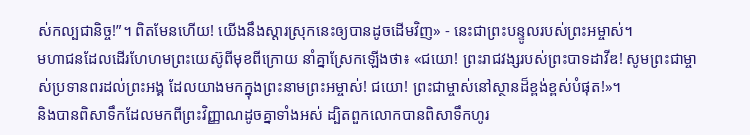ស់កល្បជានិច្ច!”។ ពិតមែនហើយ! យើងនឹងស្ដារស្រុកនេះឲ្យបានដូចដើមវិញ» - នេះជាព្រះបន្ទូលរបស់ព្រះអម្ចាស់។
មហាជនដែលដើរហែហមព្រះយេស៊ូពីមុខពីក្រោយ នាំគ្នាស្រែកឡើងថា៖ «ជយោ! ព្រះរាជវង្សរបស់ព្រះបាទដាវីឌ! សូមព្រះជាម្ចាស់ប្រទានពរដល់ព្រះអង្គ ដែលយាងមកក្នុងព្រះនាមព្រះអម្ចាស់! ជយោ! ព្រះជាម្ចាស់នៅស្ថានដ៏ខ្ពង់ខ្ពស់បំផុត!»។
និងបានពិសាទឹកដែលមកពីព្រះវិញ្ញាណដូចគ្នាទាំងអស់ ដ្បិតពួកលោកបានពិសាទឹកហូរ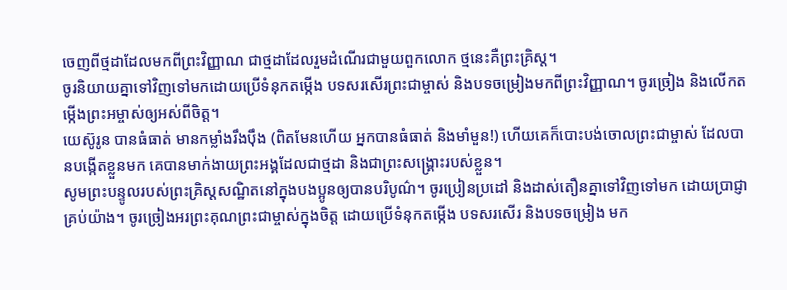ចេញពីថ្មដាដែលមកពីព្រះវិញ្ញាណ ជាថ្មដាដែលរួមដំណើរជាមួយពួកលោក ថ្មនេះគឺព្រះគ្រិស្ត។
ចូរនិយាយគ្នាទៅវិញទៅមកដោយប្រើទំនុកតម្កើង បទសរសើរព្រះជាម្ចាស់ និងបទចម្រៀងមកពីព្រះវិញ្ញាណ។ ចូរច្រៀង និងលើកតម្កើងព្រះអម្ចាស់ឲ្យអស់ពីចិត្ត។
យេស៊ូរូន បានធំធាត់ មានកម្លាំងរឹងប៉ឹង (ពិតមែនហើយ អ្នកបានធំធាត់ និងមាំមួន!) ហើយគេក៏បោះបង់ចោលព្រះជាម្ចាស់ ដែលបានបង្កើតខ្លួនមក គេបានមាក់ងាយព្រះអង្គដែលជាថ្មដា និងជាព្រះសង្គ្រោះរបស់ខ្លួន។
សូមព្រះបន្ទូលរបស់ព្រះគ្រិស្តសណ្ឋិតនៅក្នុងបងប្អូនឲ្យបានបរិបូណ៌។ ចូរប្រៀនប្រដៅ និងដាស់តឿនគ្នាទៅវិញទៅមក ដោយប្រាជ្ញាគ្រប់យ៉ាង។ ចូរច្រៀងអរព្រះគុណព្រះជាម្ចាស់ក្នុងចិត្ត ដោយប្រើទំនុកតម្កើង បទសរសើរ និងបទចម្រៀង មក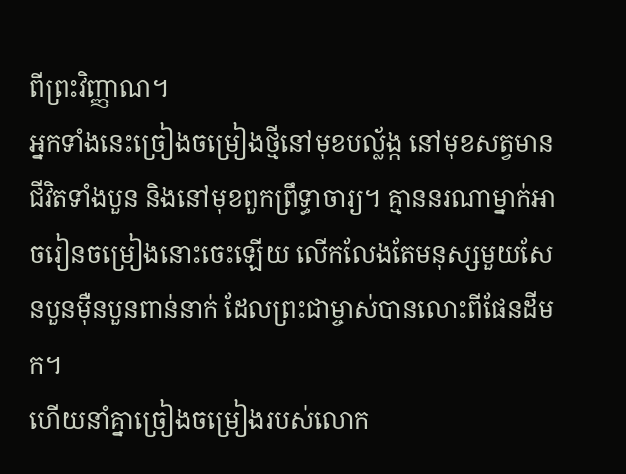ពីព្រះវិញ្ញាណ។
អ្នកទាំងនេះច្រៀងចម្រៀងថ្មីនៅមុខបល្ល័ង្ក នៅមុខសត្វមានជីវិតទាំងបួន និងនៅមុខពួកព្រឹទ្ធាចារ្យ។ គ្មាននរណាម្នាក់អាចរៀនចម្រៀងនោះចេះឡើយ លើកលែងតែមនុស្សមួយសែនបួនម៉ឺនបួនពាន់នាក់ ដែលព្រះជាម្ចាស់បានលោះពីផែនដីមក។
ហើយនាំគ្នាច្រៀងចម្រៀងរបស់លោក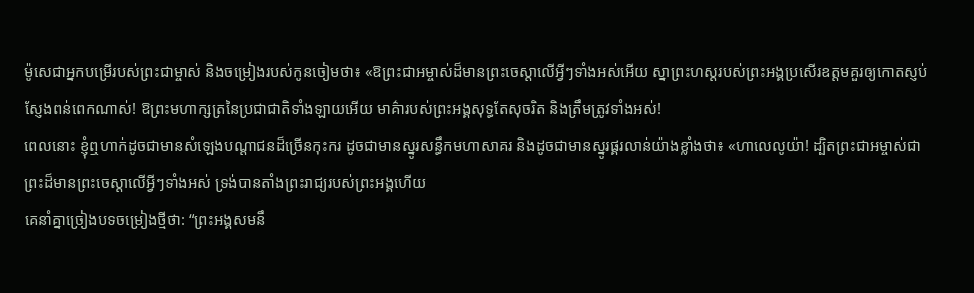ម៉ូសេជាអ្នកបម្រើរបស់ព្រះជាម្ចាស់ និងចម្រៀងរបស់កូនចៀមថា៖ «ឱព្រះជាអម្ចាស់ដ៏មានព្រះចេស្ដាលើអ្វីៗទាំងអស់អើយ ស្នាព្រះហស្ដរបស់ព្រះអង្គប្រសើរឧត្ដមគួរឲ្យកោតស្ញប់ស្ញែងពន់ពេកណាស់! ឱព្រះមហាក្សត្រនៃប្រជាជាតិទាំងឡាយអើយ មាគ៌ារបស់ព្រះអង្គសុទ្ធតែសុចរិត និងត្រឹមត្រូវទាំងអស់!
ពេលនោះ ខ្ញុំឮហាក់ដូចជាមានសំឡេងបណ្ដាជនដ៏ច្រើនកុះករ ដូចជាមានស្នូរសន្ធឹកមហាសាគរ និងដូចជាមានស្នូរផ្គរលាន់យ៉ាងខ្លាំងថា៖ «ហាលេលូយ៉ា! ដ្បិតព្រះជាអម្ចាស់ជាព្រះដ៏មានព្រះចេស្ដាលើអ្វីៗទាំងអស់ ទ្រង់បានតាំងព្រះរាជ្យរបស់ព្រះអង្គហើយ
គេនាំគ្នាច្រៀងបទចម្រៀងថ្មីថា: “ព្រះអង្គសមនឹ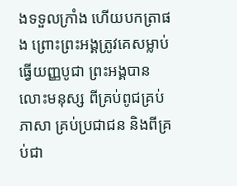ងទទួលក្រាំង ហើយបកត្រាផង ព្រោះព្រះអង្គត្រូវគេសម្លាប់ធ្វើយញ្ញបូជា ព្រះអង្គបានលោះមនុស្ស ពីគ្រប់ពូជគ្រប់ភាសា គ្រប់ប្រជាជន និងពីគ្រប់ជា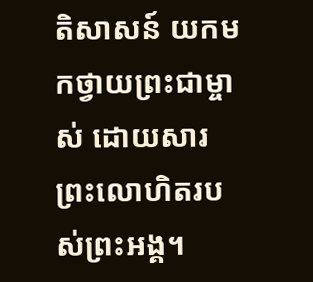តិសាសន៍ យកមកថ្វាយព្រះជាម្ចាស់ ដោយសារព្រះលោហិតរបស់ព្រះអង្គ។